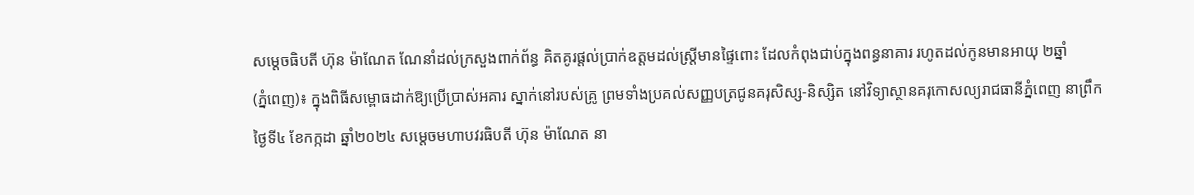សម្តេចធិបតី ហ៊ុន ម៉ាណែត ណែនាំដល់ក្រសួងពាក់ព័ន្ធ គិតគូរផ្តល់ប្រាក់ឧត្តមដល់ស្ត្រីមានផ្ទៃពោះ ដែលកំពុងជាប់ក្នុងពន្ធនាគារ រហូតដល់កូនមានអាយុ ២ឆ្នាំ
(ភ្នំពេញ)៖ ក្នុងពិធីសម្ពោធដាក់ឱ្យប្រើប្រាស់អគារ ស្នាក់នៅរបស់គ្រូ ព្រមទាំងប្រគល់សញ្ញបត្រជូនគរុសិស្ស-និស្សិត នៅវិទ្យាស្ថានគរុកោសល្យរាជធានីភ្នំពេញ នាព្រឹកថ្ងៃទី៤ ខែកក្កដា ឆ្នាំ២០២៤ សម្តេចមហាបវរធិបតី ហ៊ុន ម៉ាណែត នា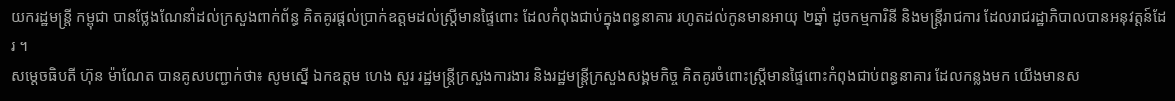យករដ្ឋមន្ត្រី កម្ពុជា បានថ្លែងណែនាំដល់ក្រសួងពាក់ព័ន្ធ គិតគូរផ្តល់ប្រាក់ឧត្តមដល់ស្ត្រីមានផ្ទៃពោះ ដែលកំពុងជាប់ក្នុងពន្ធនាគារ រហូតដល់កូនមានអាយុ ២ឆ្នាំ ដូចកម្មការិនី និងមន្ត្រីរាជការ ដែលរាជរដ្ឋាភិបាលបានអនុវត្ដន៍ដែរ ។
សម្តេចធិបតី ហ៊ុន ម៉ាណែត បានគូសបញ្ជាក់ថា៖ សូមស្នើ ឯកឧត្តម ហេង សួរ រដ្ឋមន្ត្រីក្រសួងការងារ និងរដ្ឋមន្ត្រីក្រសួងសង្គមកិច្ច គិតគូរចំពោះស្ត្រីមានផ្ទៃពោះកំពុងជាប់ពន្ធនាគារ ដែលកន្លងមក យើងមានស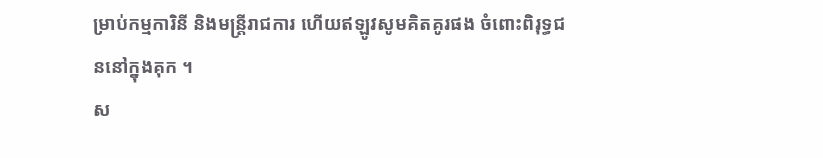ម្រាប់កម្មការិនី និងមន្ត្រីរាជការ ហើយឥឡូវសូមគិតគូរផង ចំពោះពិរុទ្ធជននៅក្នុងគុក ។
ស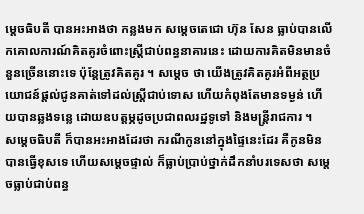ម្តេចធិបតី បានអះអាងថា កន្លងមក សម្តេចតេជោ ហ៊ុន សែន ធ្លាប់បានលើកគោលការណ៍គិតគូរចំពោះស្ត្រីជាប់ពន្ធនាគារនេះ ដោយការគិតមិនមានចំនួនច្រើននោះទេ ប៉ុន្តែត្រូវគិតគូរ ។ សម្តេច ថា យើងត្រូវគិតគូរអំពីអត្ថប្រយោជន៍ផ្តល់ជូនគាត់ទៅដល់ស្ត្រីជាប់ទោស ហើយកំពុងតែមានទម្ងន់ ហើយបានឆ្លងទន្លេ ដោយឧបត្តម្ភដូចប្រជាពលរដ្ឋទូទៅ និងមន្ត្រីរាជការ ។
សម្តេចធិបតី ក៏បានអះអាងដែរថា ករណីកូននៅក្នុងផ្ទៃនេះដែរ គឺកូនមិនបានធ្វើខុសទេ ហើយសម្តេចផ្ទាល់ ក៏ធ្លាប់ប្រាប់ថ្នាក់ដឹកនាំបរទេសថា សម្តេចធ្លាប់ជាប់ពន្ធ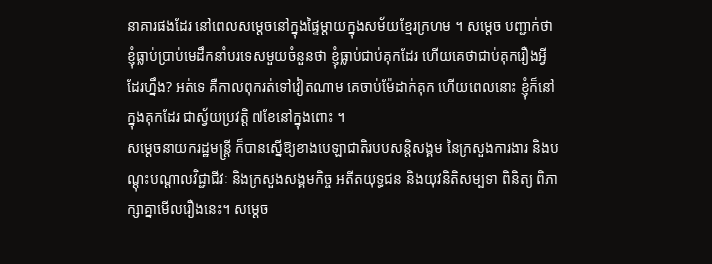នាគារផងដែរ នៅពេលសម្តេចនៅក្នុងផ្ទៃម្តាយក្នុងសម័យខ្មែរក្រហម ។ សម្តេច បញ្ជាក់ថា ខ្ញុំធ្លាប់ប្រាប់មេដឹកនាំបរទេសមួយចំនួនថា ខ្ញុំធ្លាប់ជាប់គុកដែរ ហើយគេថាជាប់គុករឿងអ្វីដែរហ្នឹង? អត់ទេ គឺកាលពុករត់ទៅវៀតណាម គេចាប់ម៉ែដាក់គុក ហើយពេលនោះ ខ្ញុំក៏នៅក្នុងគុកដែរ ជាស្វ័យប្រវត្តិ ៧ខែនៅក្នុងពោះ ។
សម្តេចនាយករដ្ឋមន្ត្រី ក៏បានស្នើឱ្យខាងបេឡាជាតិរបបសន្តិសង្គម នៃក្រសួងការងារ និងបណ្ដុះបណ្ដាលវិជ្ជាជីវៈ និងក្រសួងសង្គមកិច្ច អតីតយុទ្ធជន និងយុវនិតិសម្បទា ពិនិត្យ ពិភាក្សាគ្នាមើលរឿងនេះ។ សម្ដេច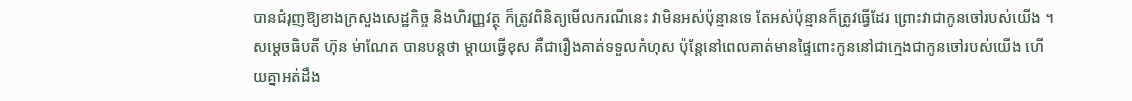បានជំរុញឱ្យខាងក្រសួងសេដ្ឋកិច្ច និងហិរញ្ញវត្ថុ ក៏ត្រូវពិនិត្យមើលករណីនេះ វាមិនអស់ប៉ុន្មានទេ តែអស់ប៉ុន្មានក៏ត្រូវធ្វើដែរ ព្រោះវាជាកូនចៅរបស់យើង ។
សម្តេចធិបតី ហ៊ុន ម់ាណែត បានបន្តថា ម្តាយធ្វើខុស គឺជារឿងគាត់ទទួលកំហុស ប៉ុន្តែនៅពេលគាត់មានផ្ទៃពោះកូននៅជាក្មេងជាកូនចៅរបស់យើង ហើយគ្នាអត់ដឹង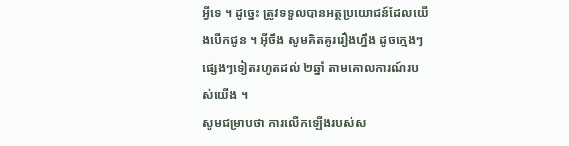អ្វីទេ ។ ដូច្នេះ ត្រូវទទួលបានអត្ថប្រយោជន៍ដែលយើងបើកជូន ។ អ៊ីចឹង សូមគិតគូររឿងហ្នឹង ដូចក្មេងៗផ្សេងៗទៀតរហូតដល់ ២ឆ្នាំ តាមគោលការណ៍របស់យើង ។
សូមជម្រាបថា ការលើកឡើងរបស់ស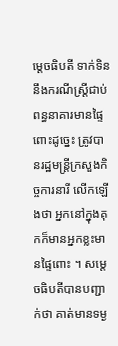ម្តេចធិបតី ទាក់ទិននឹងករណីស្ត្រីជាប់ពន្ធនាគារមានផ្ទៃពោះដូច្នេះ ត្រូវបានរដ្ឋមន្ត្រីក្រសួងកិច្ចការនារី លើកឡើងថា អ្នកនៅក្នុងគុកក៏មានអ្នកខ្លះមានផ្ទៃពោះ ។ សម្តេចធិបតីបានបញ្ជាក់ថា គាត់មានទម្ង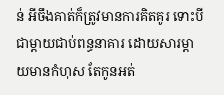ន់ អីចឹងគាត់ក៏ត្រូវមានការគិតគូរ ទោះបីជាម្តាយជាប់ពន្ធនាគារ ដោយសារម្តាយមានកំហុស តែកូនអត់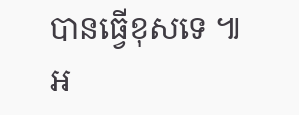បានធ្វើខុសទេ ៕
អ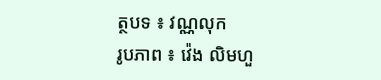ត្ថបទ ៖ វណ្ណលុក
រូបភាព ៖ វ៉េង លិមហួ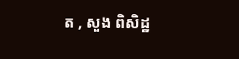ត , សួង ពិសិដ្ឋ